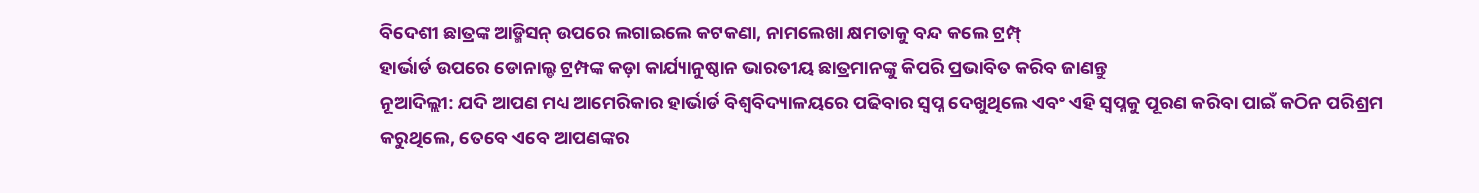ବିଦେଶୀ ଛାତ୍ରଙ୍କ ଆଡ୍ମିସନ୍ ଉପରେ ଲଗାଇଲେ କଟକଣା, ନାମଲେଖା କ୍ଷମତାକୁ ବନ୍ଦ କଲେ ଟ୍ରମ୍ପ୍
ହାର୍ଭାର୍ଡ ଉପରେ ଡୋନାଲ୍ଡ ଟ୍ରମ୍ପଙ୍କ କଡ଼ା କାର୍ଯ୍ୟାନୁଷ୍ଠାନ ଭାରତୀୟ ଛାତ୍ରମାନଙ୍କୁ କିପରି ପ୍ରଭାବିତ କରିବ ଜାଣନ୍ତୁ
ନୂଆଦିଲ୍ଲୀ: ଯଦି ଆପଣ ମଧ୍ୟ ଆମେରିକାର ହାର୍ଭାର୍ଡ ବିଶ୍ୱବିଦ୍ୟାଳୟରେ ପଢିବାର ସ୍ୱପ୍ନ ଦେଖୁଥିଲେ ଏବଂ ଏହି ସ୍ୱପ୍ନକୁ ପୂରଣ କରିବା ପାଇଁ କଠିନ ପରିଶ୍ରମ କରୁଥିଲେ, ତେବେ ଏବେ ଆପଣଙ୍କର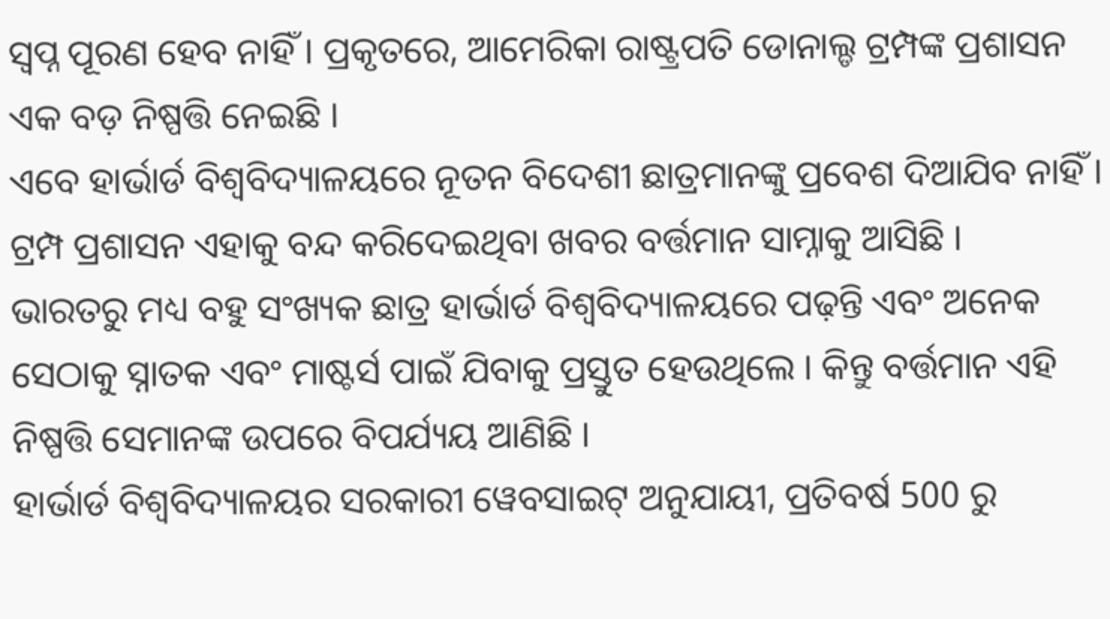ସ୍ୱପ୍ନ ପୂରଣ ହେବ ନାହିଁ । ପ୍ରକୃତରେ, ଆମେରିକା ରାଷ୍ଟ୍ରପତି ଡୋନାଲ୍ଡ ଟ୍ରମ୍ପଙ୍କ ପ୍ରଶାସନ ଏକ ବଡ଼ ନିଷ୍ପତ୍ତି ନେଇଛି ।
ଏବେ ହାର୍ଭାର୍ଡ ବିଶ୍ୱବିଦ୍ୟାଳୟରେ ନୂତନ ବିଦେଶୀ ଛାତ୍ରମାନଙ୍କୁ ପ୍ରବେଶ ଦିଆଯିବ ନାହିଁ । ଟ୍ରମ୍ପ ପ୍ରଶାସନ ଏହାକୁ ବନ୍ଦ କରିଦେଇଥିବା ଖବର ବର୍ତ୍ତମାନ ସାମ୍ନାକୁ ଆସିଛି ।
ଭାରତରୁ ମଧ୍ୟ ବହୁ ସଂଖ୍ୟକ ଛାତ୍ର ହାର୍ଭାର୍ଡ ବିଶ୍ୱବିଦ୍ୟାଳୟରେ ପଢ଼ନ୍ତି ଏବଂ ଅନେକ ସେଠାକୁ ସ୍ନାତକ ଏବଂ ମାଷ୍ଟର୍ସ ପାଇଁ ଯିବାକୁ ପ୍ରସ୍ତୁତ ହେଉଥିଲେ । କିନ୍ତୁ ବର୍ତ୍ତମାନ ଏହି ନିଷ୍ପତ୍ତି ସେମାନଙ୍କ ଉପରେ ବିପର୍ଯ୍ୟୟ ଆଣିଛି ।
ହାର୍ଭାର୍ଡ ବିଶ୍ୱବିଦ୍ୟାଳୟର ସରକାରୀ ୱେବସାଇଟ୍ ଅନୁଯାୟୀ, ପ୍ରତିବର୍ଷ 500 ରୁ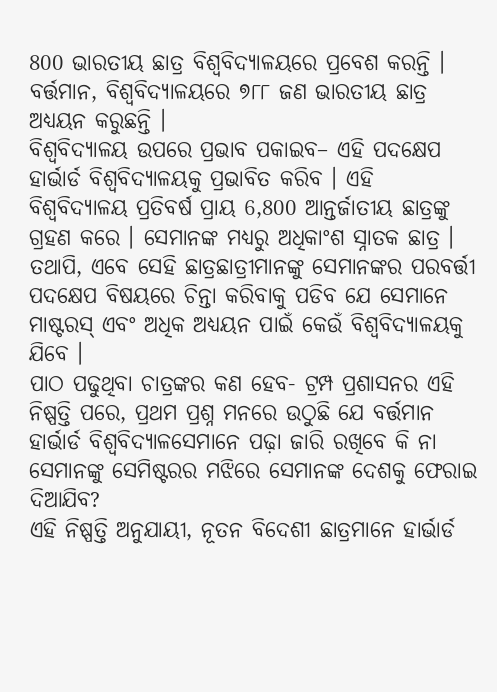800 ଭାରତୀୟ ଛାତ୍ର ବିଶ୍ୱବିଦ୍ୟାଳୟରେ ପ୍ରବେଶ କରନ୍ତି । ବର୍ତ୍ତମାନ, ବିଶ୍ୱବିଦ୍ୟାଳୟରେ ୭୮୮ ଜଣ ଭାରତୀୟ ଛାତ୍ର ଅଧ୍ୟୟନ କରୁଛନ୍ତି ।
ବିଶ୍ୱବିଦ୍ୟାଳୟ ଉପରେ ପ୍ରଭାବ ପକାଇବ– ଏହି ପଦକ୍ଷେପ ହାର୍ଭାର୍ଡ ବିଶ୍ୱବିଦ୍ୟାଳୟକୁ ପ୍ରଭାବିତ କରିବ । ଏହି ବିଶ୍ୱବିଦ୍ୟାଳୟ ପ୍ରତିବର୍ଷ ପ୍ରାୟ 6,800 ଆନ୍ତର୍ଜାତୀୟ ଛାତ୍ରଙ୍କୁ ଗ୍ରହଣ କରେ । ସେମାନଙ୍କ ମଧ୍ୟରୁ ଅଧିକାଂଶ ସ୍ନାତକ ଛାତ୍ର । ତଥାପି, ଏବେ ସେହି ଛାତ୍ରଛାତ୍ରୀମାନଙ୍କୁ ସେମାନଙ୍କର ପରବର୍ତ୍ତୀ ପଦକ୍ଷେପ ବିଷୟରେ ଚିନ୍ତା କରିବାକୁ ପଡିବ ଯେ ସେମାନେ ମାଷ୍ଟରସ୍ ଏବଂ ଅଧିକ ଅଧ୍ୟୟନ ପାଇଁ କେଉଁ ବିଶ୍ୱବିଦ୍ୟାଳୟକୁ ଯିବେ ।
ପାଠ ପଢୁଥିବା ଚାତ୍ରଙ୍କର କଣ ହେବ- ଟ୍ରମ୍ପ ପ୍ରଶାସନର ଏହି ନିଷ୍ପତ୍ତି ପରେ, ପ୍ରଥମ ପ୍ରଶ୍ନ ମନରେ ଉଠୁଛି ଯେ ବର୍ତ୍ତମାନ ହାର୍ଭାର୍ଡ ବିଶ୍ୱବିଦ୍ୟାଳସେମାନେ ପଢ଼ା ଜାରି ରଖିବେ କି ନା ସେମାନଙ୍କୁ ସେମିଷ୍ଟରର ମଝିରେ ସେମାନଙ୍କ ଦେଶକୁ ଫେରାଇ ଦିଆଯିବ?
ଏହି ନିଷ୍ପତ୍ତି ଅନୁଯାୟୀ, ନୂତନ ବିଦେଶୀ ଛାତ୍ରମାନେ ହାର୍ଭାର୍ଡ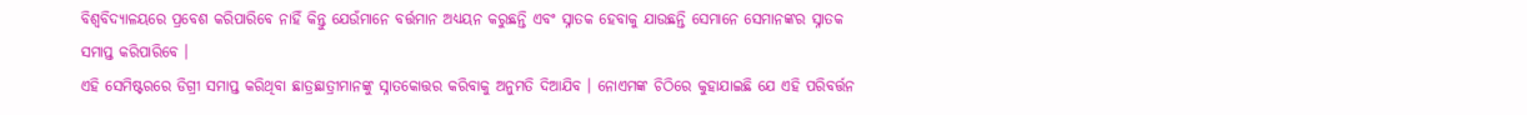ବିଶ୍ୱବିଦ୍ୟାଳୟରେ ପ୍ରବେଶ କରିପାରିବେ ନାହିଁ କିନ୍ତୁ ଯେଉଁମାନେ ବର୍ତ୍ତମାନ ଅଧ୍ୟୟନ କରୁଛନ୍ତି ଏବଂ ସ୍ନାତକ ହେବାକୁ ଯାଉଛନ୍ତି ସେମାନେ ସେମାନଙ୍କର ସ୍ନାତକ ସମାପ୍ତ କରିପାରିବେ ।
ଏହି ସେମିଷ୍ଟରରେ ଡିଗ୍ରୀ ସମାପ୍ତ କରିଥିବା ଛାତ୍ରଛାତ୍ରୀମାନଙ୍କୁ ସ୍ନାତକୋତ୍ତର କରିବାକୁ ଅନୁମତି ଦିଆଯିବ । ନୋଏମଙ୍କ ଚିଠିରେ କୁହାଯାଇଛି ଯେ ଏହି ପରିବର୍ତ୍ତନ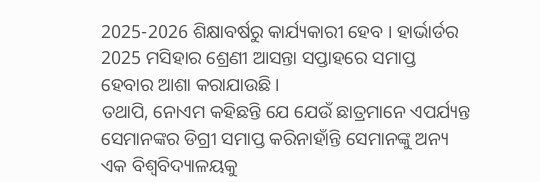2025-2026 ଶିକ୍ଷାବର୍ଷରୁ କାର୍ଯ୍ୟକାରୀ ହେବ । ହାର୍ଭାର୍ଡର 2025 ମସିହାର ଶ୍ରେଣୀ ଆସନ୍ତା ସପ୍ତାହରେ ସମାପ୍ତ ହେବାର ଆଶା କରାଯାଉଛି ।
ତଥାପି, ନୋଏମ କହିଛନ୍ତି ଯେ ଯେଉଁ ଛାତ୍ରମାନେ ଏପର୍ଯ୍ୟନ୍ତ ସେମାନଙ୍କର ଡିଗ୍ରୀ ସମାପ୍ତ କରିନାହାଁନ୍ତି ସେମାନଙ୍କୁ ଅନ୍ୟ ଏକ ବିଶ୍ୱବିଦ୍ୟାଳୟକୁ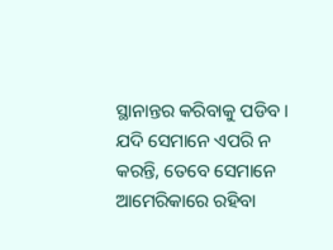ସ୍ଥାନାନ୍ତର କରିବାକୁ ପଡିବ । ଯଦି ସେମାନେ ଏପରି ନ କରନ୍ତି, ତେବେ ସେମାନେ ଆମେରିକାରେ ରହିବା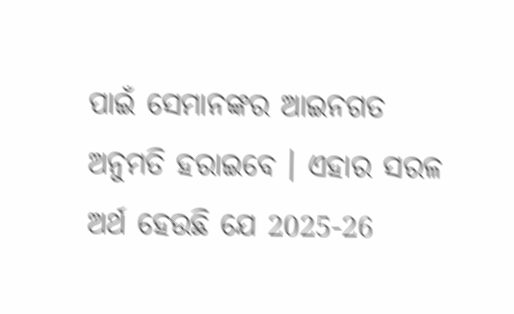ପାଇଁ ସେମାନଙ୍କର ଆଇନଗତ ଅନୁମତି ହରାଇବେ । ଏହାର ସରଳ ଅର୍ଥ ହେଉଛି ଯେ 2025-26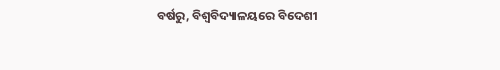ବର୍ଷରୁ, ବିଶ୍ୱବିଦ୍ୟାଳୟରେ ବିଦେଶୀ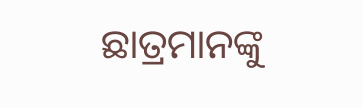ଛାତ୍ରମାନଙ୍କୁ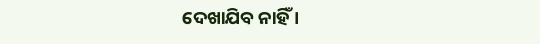ଦେଖାଯିବ ନାହିଁ ।